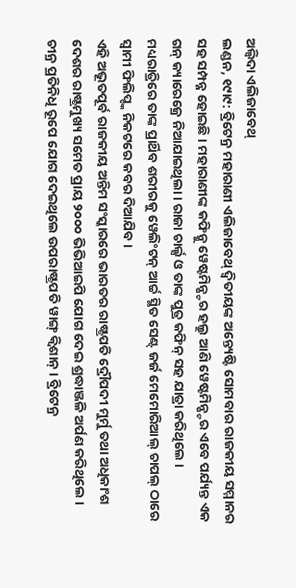ଅଲ୍ବିଦା ଏଲିଜାବେଥ୍
ଲଣ୍ଡନ, ୧୯ା୯: ବ୍ରିଟେନ୍ର ମହାରାଣୀ ଏଲିଜାବେଥ୍ ଦ୍ୱିତୀୟଙ୍କ ଅନ୍ତ୍ୟେଷ୍ଟି ସୋମବାର ରାଜକୀୟ ସମ୍ମାନର ସହ ସମ୍ପନ୍ନ ହୋଇଛି । ମହାରାଣୀଙ୍କ କଫିନ୍କୁ ୱେଷ୍ଟମିନ୍ଷ୍ଟର ହଲ୍ରୁ ଆଣି ୱେଷ୍ଟମିନ୍ଷ୍ଟର ଏବେ ପର୍ଯ୍ୟନ୍ତ ଏକ ଗନ୍ କ୍ୟାରେଜ୍ରେ ନିଆଯାଇଥିଲା । ରାଜା ଚାର୍ଲ୍ସ ଓ ତାଙ୍କ ପୁତ୍ର କଫିନ୍ ସହ ଯାତ୍ରା କରିଥିଲେ । ମଧ୍ୟରାତ୍ରିରେ ତାଙ୍କ ପ୍ରାର୍ଥିବ ଶରୀରକୁ ୱେଲିଂଟନ୍ ଆର୍ଚ୍ଚ ସ୍ଥିତ ସେଣ୍ଟ୍ ଜର୍ଜ ମେମୋରିଆଲ୍ ଚାପଲ୍ ଠାରେ ସ୍ୱାମୀ ଫିଲିପ୍ଙ୍କ ନିକଟରେ କବର ଦିଆଯିବ ।
ଏହି ଅଭୂତପୂର୍ବ ରାଜକୀୟ ଅନ୍ତିମ ସଂସ୍କାରରେ ଭାରତର ରାଷ୍ଟ୍ରପତି ଦ୍ରୌପଦୀ ମୁର୍ମୁ ତଥା ଅଧିକାଂଶ ଦେଶର ରାଷ୍ଟ୍ରମୁଖ୍ୟ ସମେତ ପ୍ରାୟ ୨୦୦୦ ଭିଭିଆଇପି ଯୋଗ ଦେଇ ଶ୍ରଦ୍ଧାଞ୍ଜଳି ଅର୍ପଣ କରିଥିଲେ । ଚୀନ୍ର ପ୍ରତିନିଧି ରୂପେ ଯୋଗ ଦେଇଥିଲେ ଉପରାଷ୍ଟ୍ରପତି ୱାଙ୍ଗ୍ କ୍ୱିଶାନ୍ । ବ୍ରିଟେନ୍ର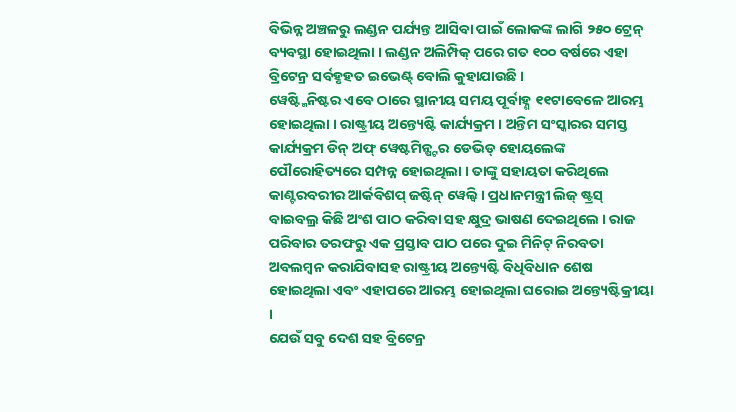ବିଭିନ୍ନ ଅଞ୍ଚଳରୁ ଲଣ୍ଡନ ପର୍ଯ୍ୟନ୍ତ ଆସିବା ପାଇଁ ଲୋକଙ୍କ ଲାଗି ୨୫୦ ଟ୍ରେନ୍ ବ୍ୟବସ୍ଥା ହୋଇଥିଲା । ଲଣ୍ଡନ ଅଲିମ୍ପିକ୍ ପରେ ଗତ ୧୦୦ ବର୍ଷରେ ଏହା ବ୍ରିଟେନ୍ର ସର୍ବହୃହତ ଇଭେଣ୍ଟ୍ ବୋଲି କୁହାଯାଉଛି ।
ୱେଷ୍ଟ୍ମିନିଷ୍ଟର ଏବେ ଠାରେ ସ୍ଥାନୀୟ ସମୟ ପୂର୍ବାହ୍ଣ ୧୧ଟାବେଳେ ଆରମ୍ଭ ହୋଇଥିଲା । ରାଷ୍ଟ୍ରୀୟ ଅନ୍ତ୍ୟେଷ୍ଟି କାର୍ଯ୍ୟକ୍ରମ । ଅନ୍ତିମ ସଂସ୍କାରର ସମସ୍ତ କାର୍ଯ୍ୟକ୍ରମ ଡିନ୍ ଅଫ୍ ୱେଷ୍ଟମିନ୍ଷ୍ଟର ଡେଭିଡ୍ ହୋୟଲେଙ୍କ ପୌରୋହିତ୍ୟରେ ସମ୍ପନ୍ନ ହୋଇଥିଲା । ତାଙ୍କୁ ସହାୟତା କରିଥିଲେ କାଣ୍ଟରବରୀର ଆର୍କବିଶପ୍ ଜଷ୍ଟିନ୍ ୱେଲ୍ବି । ପ୍ରଧାନମନ୍ତ୍ରୀ ଲିଜ୍ ଷ୍ଟ୍ରସ୍ ବାଇବଲ୍ର କିଛି ଅଂଶ ପାଠ କରିବା ସହ କ୍ଷୁଦ୍ର ଭାଷଣ ଦେଇଥିଲେ । ରାଜ ପରିବାର ତରଫରୁ ଏକ ପ୍ରସ୍ତାବ ପାଠ ପରେ ଦୁଇ ମିନିଟ୍ ନିରବତା ଅବଲମ୍ବନ କରାଯିବାସହ ରାଷ୍ଟ୍ରୀୟ ଅନ୍ତ୍ୟେଷ୍ଟି ବିଧିବିଧାନ ଶେଷ ହୋଇଥିଲା ଏବଂ ଏହାପରେ ଆରମ୍ଭ ହୋଇଥିଲା ଘରୋଇ ଅନ୍ତ୍ୟେଷ୍ଟିକ୍ରୀୟା ।
ଯେଉଁ ସବୁ ଦେଶ ସହ ବ୍ରିଟେନ୍ର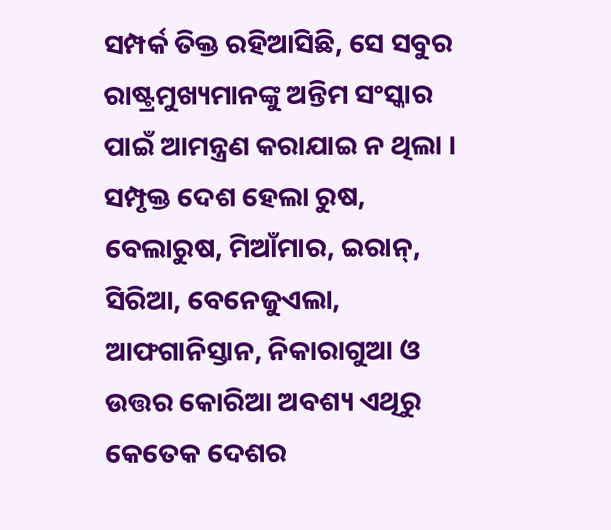ସମ୍ପର୍କ ତିକ୍ତ ରହିଆସିଛି, ସେ ସବୁର ରାଷ୍ଟ୍ରମୁଖ୍ୟମାନଙ୍କୁ ଅନ୍ତିମ ସଂସ୍କାର ପାଇଁ ଆମନ୍ତ୍ରଣ କରାଯାଇ ନ ଥିଲା । ସମ୍ପୃକ୍ତ ଦେଶ ହେଲା ରୁଷ, ବେଲାରୁଷ, ମିଆଁମାର, ଇରାନ୍, ସିରିଆ, ବେନେଜୁଏଲା, ଆଫଗାନିସ୍ତାନ, ନିକାରାଗୁଆ ଓ ଉତ୍ତର କୋରିଆ ଅବଶ୍ୟ ଏଥିରୁ କେତେକ ଦେଶର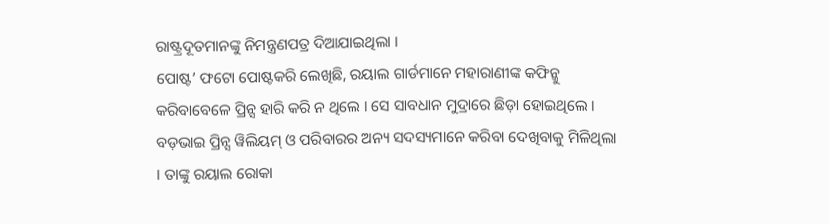ରାଷ୍ଟ୍ରଦୂତମାନଙ୍କୁ ନିମନ୍ତ୍ରଣପତ୍ର ଦିଆଯାଇଥିଲା ।
ପୋଷ୍ଟ’ ଫଟୋ ପୋଷ୍ଟକରି ଲେଖିଛି, ରୟାଲ ଗାର୍ଡମାନେ ମହାରାଣୀଙ୍କ କଫିନ୍କୁ କରିବାବେଳେ ପ୍ରିନ୍ସ ହାରି କରି ନ ଥିଲେ । ସେ ସାବଧାନ ମୁଦ୍ରାରେ ଛିଡ଼ା ହୋଇଥିଲେ ।
ବଡ଼ଭାଇ ପ୍ରିନ୍ସ ୱିଲିୟମ୍ ଓ ପରିବାରର ଅନ୍ୟ ସଦସ୍ୟମାନେ କରିବା ଦେଖିବାକୁ ମିଳିଥିଲା । ତାଙ୍କୁ ରୟାଲ ରୋକା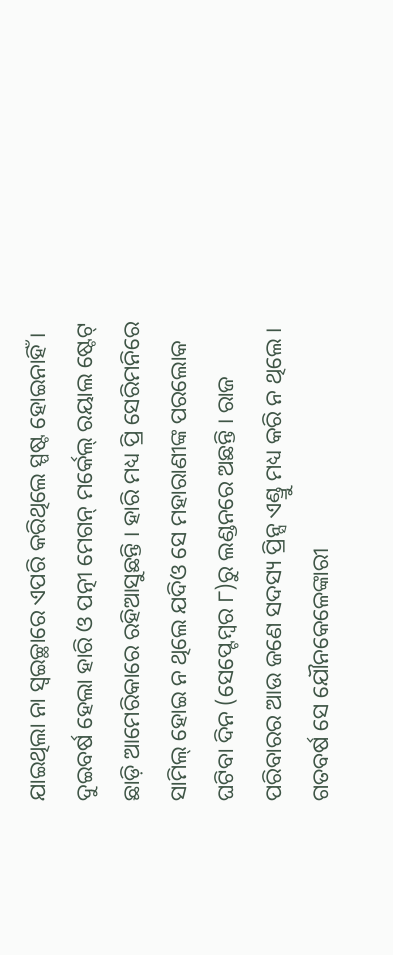ଯାଇଥିଲା ନା ସ୍ୱଇଚ୍ଛାରେ ଏପରି କରିଥିଲେ ସ୍ପଷ୍ଟ ହୋଇନାହିଁ । ଦୁଇବର୍ଷ ହେଲା ହାରି ଓ ପତ୍ନୀ ମେଗନ୍ ମର୍କେଲ୍ ରୟାଲ ଷ୍ଟେଟ୍ ଛାଡ଼ି ଆମେରିକାରେ ରହିଆସୁଛନ୍ତି । ହାରି ମଧ୍ୟ ପ୍ରି ସେରିମନିରେ ସାମିଲ୍ ହୋଇ ନ ଥିଲେ ଯଦିଓ ସେ ମହାରାଣୀଙ୍କ ପରଲୋକ ଘଟିବା ଦିନ (ସେପ୍ଟେମ୍ବର ୮)ରୁ ଲଣ୍ଡନରେ ଅଛନ୍ତି । ରାଜ ପରିବାରର ଆଉ ଜଣେ ସଦସ୍ୟ ପ୍ରିନ୍ସ ଏଣ୍ଡ୍ରୁ ମଧ୍ୟ କରି ନ ଥିଲେ । ଗତବର୍ଷ ସେ ଯୌନକେଳେଙ୍କାରୀ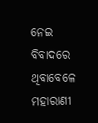ନେଇ ବିବାଦରେ ଥିବାବେଳେ ମହାରାଣୀ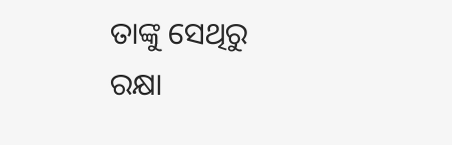ତାଙ୍କୁ ସେଥିରୁ ରକ୍ଷା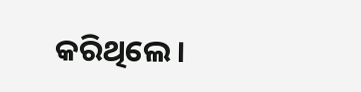କରିଥିଲେ ।